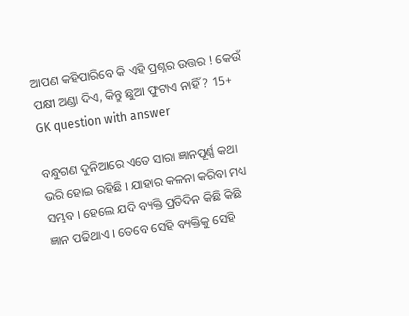ଆପଣ କହିପାରିବେ କି ଏହି ପ୍ରଶ୍ନର ଉତ୍ତର ! କେଉଁ ପକ୍ଷୀ ଅଣ୍ଡା ଦିଏ, କିନ୍ତୁ ଛୁଆ ଫୁଟାଏ ନାହିଁ ? 15+ GK question with answer

ବନ୍ଧୁଗଣ ଦୁନିଆରେ ଏତେ ସାରା ଜ୍ଞାନପୂର୍ଣ୍ଣ କଥା ଭରି ହୋଇ ରହିଛି । ଯାହାର କଳନା କରିବା ମଧ୍ୟ ସମ୍ଭବ । ହେଲେ ଯଦି ବ୍ୟକ୍ତି ପ୍ରତିଦିନ କିଛି କିଛି ଜ୍ଞାନ ପଢିଥାଏ । ତେବେ ସେହି ବ୍ୟକ୍ତିକୁ ସେହି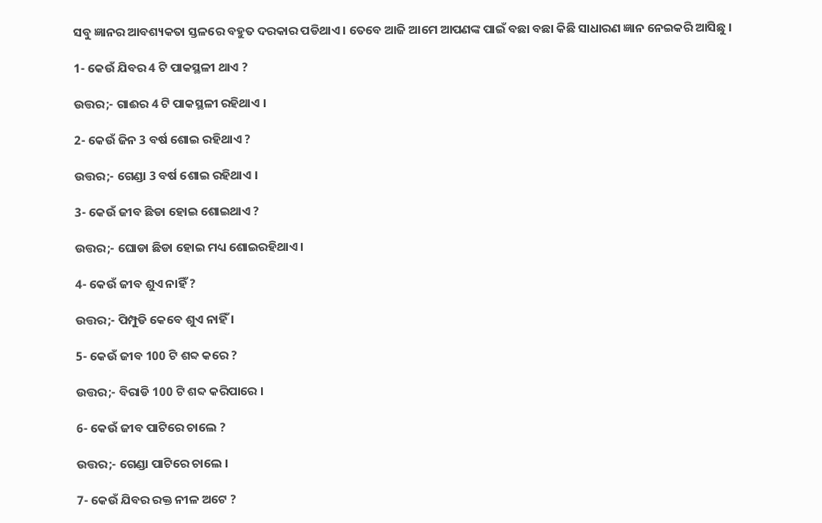ସବୁ ଜ୍ଞାନର ଆବଶ୍ୟକତା ସ୍ତଳରେ ବହୁତ ଦରକାର ପଡିଥାଏ । ତେବେ ଆଜି ଆମେ ଆପଣଙ୍କ ପାଇଁ ବଛା ବଛା କିଛି ସାଧାରଣ ଜ୍ଞାନ ନେଇକରି ଆସିଛୁ ।

1- କେଉଁ ଯିବର 4 ଟି ପାକସ୍ଥଳୀ ଥାଏ ?

ଉତ୍ତର;- ଗାଈର 4 ଟି ପାକସ୍ଥଳୀ ରହିଥାଏ ।

2- କେଉଁ ଜିନ 3 ବର୍ଷ ଶୋଇ ରହିଥାଏ ?

ଉତ୍ତର;- ଗେଣ୍ଡା 3 ବର୍ଷ ଶୋଇ ରହିଥାଏ ।

3- କେଉଁ ଜୀବ ଛିଡା ହୋଇ ଶୋଇଥାଏ ?

ଉତ୍ତର;- ଘୋଡା ଛିଡା ହୋଇ ମଧ୍ୟ ଶୋଇରହିଥାଏ ।

4- କେଉଁ ଜୀବ ଶୁଏ ନାହିଁ ?

ଉତ୍ତର;- ପିମ୍ପୁଡି କେବେ ଶୁଏ ନାହିଁ ।

5- କେଉଁ ଜୀବ 100 ଟି ଶବ୍ଦ କରେ ?

ଉତ୍ତର;- ବିରାଡି 100 ଟି ଶବ୍ଦ କରିପାରେ ।

6- କେଉଁ ଜୀବ ପାଟିରେ ଚାଲେ ?

ଉତ୍ତର;- ଗେଣ୍ଡା ପାଟିରେ ଚାଲେ ।

7- କେଉଁ ଯିବର ରକ୍ତ ନୀଳ ଅଟେ ?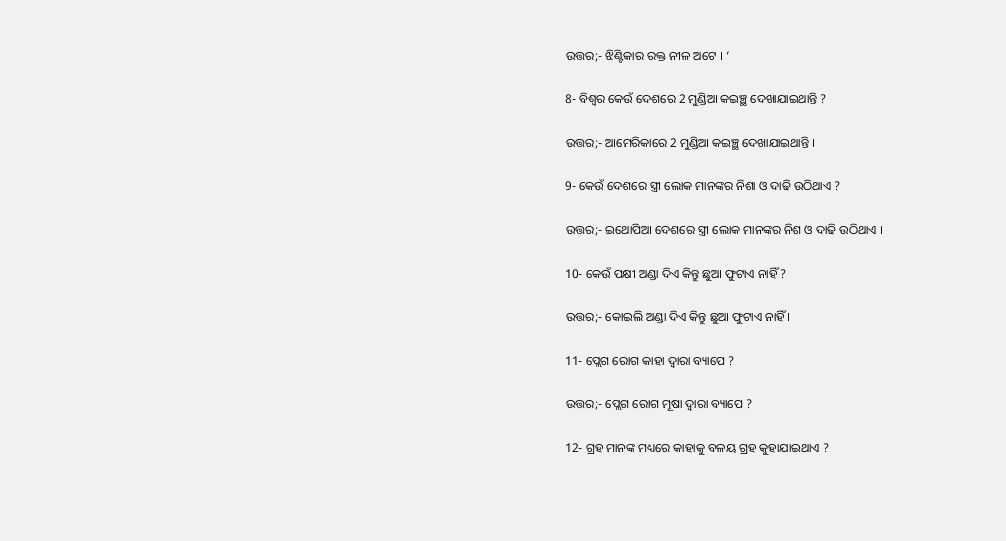ଉତ୍ତର;- ଝିଣ୍ଟିକାର ରକ୍ତ ନୀଳ ଅଟେ । ‘

8- ବିଶ୍ଵର କେଉଁ ଦେଶରେ 2 ମୁଣ୍ଡିଆ କଇଞ୍ଛ ଦେଖାଯାଇଥାନ୍ତି ?

ଉତ୍ତର;- ଆମେରିକାରେ 2 ମୁଣ୍ଡିଆ କଇଞ୍ଛ ଦେଖାଯାଇଥାନ୍ତି ।

9- କେଉଁ ଦେଶରେ ସ୍ତ୍ରୀ ଲୋକ ମାନଙ୍କର ନିଶା ଓ ଦାଢି ଉଠିଥାଏ ?

ଉତ୍ତର;- ଇଥୋପିଆ ଦେଶରେ ସ୍ତ୍ରୀ ଲୋକ ମାନଙ୍କର ନିଶ ଓ ଦାଢି ଉଠିଥାଏ ।

10- କେଉଁ ପକ୍ଷୀ ଅଣ୍ଡା ଦିଏ କିନ୍ତୁ ଛୁଆ ଫୁଟାଏ ନାହିଁ ?

ଉତ୍ତର;- କୋଇଲି ଅଣ୍ଡା ଦିଏ କିନ୍ତୁ ଛୁଆ ଫୁଟାଏ ନାହିଁ ।

11- ପ୍ଲେଗ ରୋଗ କାହା ଦ୍ଵାରା ବ୍ୟାପେ ?

ଉତ୍ତର;- ପ୍ଲେଗ ରୋଗ ମୂଷା ଦ୍ଵାରା ବ୍ୟାପେ ?

12- ଗ୍ରହ ମାନଙ୍କ ମଧ୍ୟରେ କାହାକୁ ବଳୟ ଗ୍ରହ କୁହାଯାଇଥାଏ ?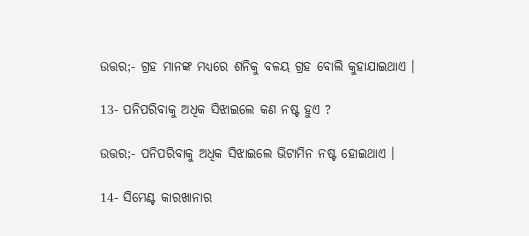ଉତ୍ତର;- ଗ୍ରହ ମାନଙ୍କ ମଧ୍ୟରେ ଶନିକୁ ବଳୟ ଗ୍ରହ ବୋଲି କୁହାଯାଇଥାଏ ।

13- ପନିପରିବାକୁ ଅଧିକ ସିଝାଇଲେ କଣ ନଷ୍ଟ ହୁଏ ?

ଉତ୍ତର;- ପନିପରିବାକୁ ଅଧିକ ସିଝାଇଲେ ଭିଟାମିନ ନଷ୍ଟ ହୋଇଥାଏ ।

14- ସିମେଣ୍ଟ କାରଖାନାର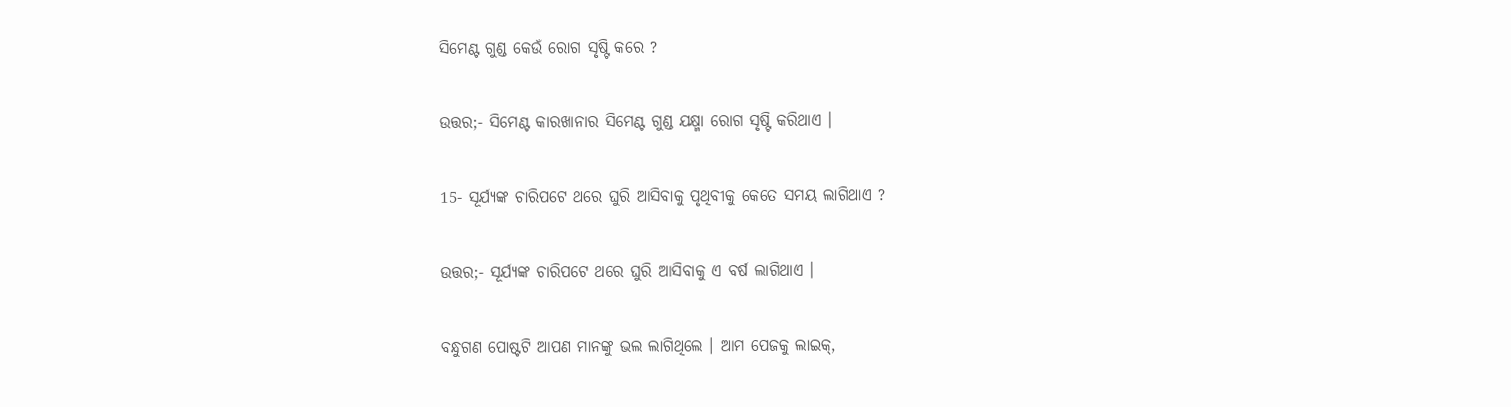ସିମେଣ୍ଟ ଗୁଣ୍ଡ କେଉଁ ରୋଗ ସୃଷ୍ଟି କରେ ?

ଉତ୍ତର;- ସିମେଣ୍ଟ କାରଖାନାର ସିମେଣ୍ଟ ଗୁଣ୍ଡ ଯକ୍ଷ୍ମା ରୋଗ ସୃଷ୍ଟି କରିଥାଏ ।

15- ସୂର୍ଯ୍ୟଙ୍କ ଚାରିପଟେ ଥରେ ଘୁରି ଆସିବାକୁ ପୃଥିବୀକୁ କେତେ ସମୟ ଲାଗିଥାଏ ?

ଉତ୍ତର;- ସୂର୍ଯ୍ୟଙ୍କ ଚାରିପଟେ ଥରେ ଘୁରି ଆସିବାକୁ ଏ ବର୍ଷ ଲାଗିଥାଏ ।

ବନ୍ଧୁଗଣ ପୋଷ୍ଟଟି ଆପଣ ମାନଙ୍କୁ ଭଲ ଲାଗିଥିଲେ । ଆମ ପେଜକୁ ଲାଇକ୍,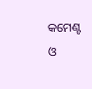କମେଣ୍ଟ ଓ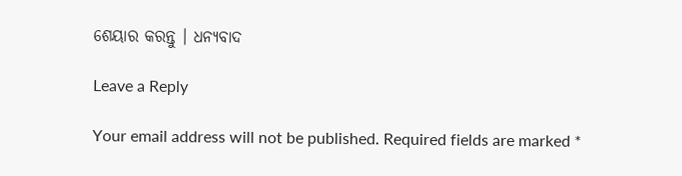ଶେୟାର କରନ୍ତୁ । ଧନ୍ୟବାଦ

Leave a Reply

Your email address will not be published. Required fields are marked *